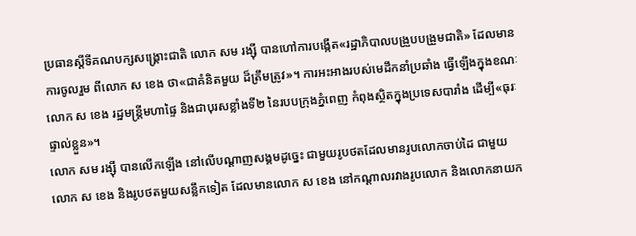ប្រធានស្ដីទីគណបក្សសង្គ្រោះជាតិ លោក សម រង្ស៊ី បានហៅការបង្កើត«រដ្ឋាភិបាលបង្រួបបង្រួមជាតិ» ដែលមានការចូលរួម ពីលោក ស ខេង ថា«ជាគំនិតមួយ ដ៏ត្រឹមត្រូវ»។ ការអះអាងរបស់មេដឹកនាំប្រឆាំង ធ្វើឡើងក្នុងខណៈលោក ស ខេង រដ្ឋមន្ត្រីមហាផ្ទៃ និងជាបុរសខ្លាំងទី២ នៃរបបក្រុងភ្នំពេញ កំពុងស្ថិតក្នុងប្រទេសបារាំង ដើម្បី«ធុរៈផ្ទាល់ខ្លួន»។
លោក សម រង្ស៊ី បានលើកឡើង នៅលើបណ្ដាញសង្គមដូច្នេះ ជាមួយរូបថតដែលមានរូបលោកចាប់ដៃ ជាមួយលោក ស ខេង និងរូបថតមួយសន្លឹកទៀត ដែលមានលោក ស ខេង នៅកណ្ដាលរវាងរូបលោក និងលោកនាយក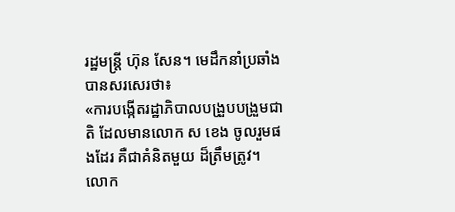រដ្ឋមន្ត្រី ហ៊ុន សែន។ មេដឹកនាំប្រឆាំងបានសរសេរថា៖
«ការបង្កើតរដ្ឋាភិបាលបង្រួបបង្រួមជាតិ ដែលមានលោក ស ខេង ចូលរួមផងដែរ គឺជាគំនិតមួយ ដ៏ត្រឹមត្រូវ។ លោក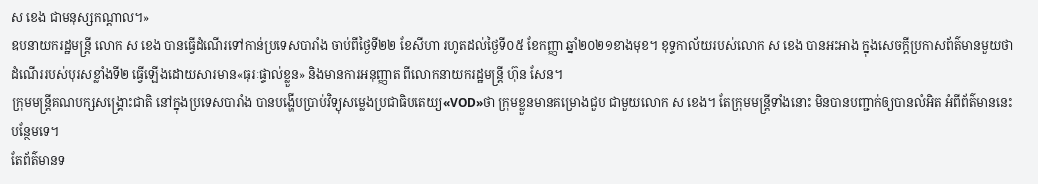ស ខេង ជាមនុស្សកណ្តាល។»
ឧបនាយករដ្ឋមន្ត្រី លោក ស ខេង បានធ្វើដំណើរទៅកាន់ប្រទេសបារាំង ចាប់ពីថ្ងៃទី២២ ខែសីហា រហូតដល់ថ្ងៃទី០៥ ខែកញ្ញា ឆ្នាំ២០២១ខាងមុខ។ ខុទ្ទកាល័យរបស់លោក ស ខេង បានអះអាង ក្នុងសេចក្តីប្រកាសព័ត៌មានមួយថា ដំណើររបស់បុរសខ្លាំងទី២ ធ្វើឡើងដោយសារមាន«ធុរៈផ្ទាល់ខ្លួន» និងមានការអនុញ្ញាត ពីលោកនាយករដ្ឋមន្ត្រី ហ៊ុន សែន។
ក្រុមមន្ត្រីគណបក្សសង្គ្រោះជាតិ នៅក្នុងប្រទេសបារាំង បានបង្ហើបប្រាប់វិទ្យុសម្លេងប្រជាធិបតេយ្យ«VOD»ថា ក្រុមខ្លួនមានគម្រោងជួប ជាមួយលោក ស ខេង។ តែក្រុមមន្ត្រីទាំងនោះ មិនបានបញ្ជាក់ឲ្យបានលំអិត អំពីព័ត៌មាននេះបន្ថែមទេ។
តែព័ត៌មានទ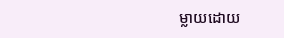ម្លាយដោយ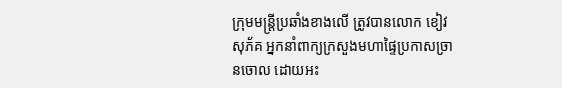ក្រុមមន្ត្រីប្រឆាំងខាងលើ ត្រូវបានលោក ខៀវ សុភ័គ អ្នកនាំពាក្យក្រសួងមហាផ្ទៃប្រកាសច្រានចោល ដោយអះ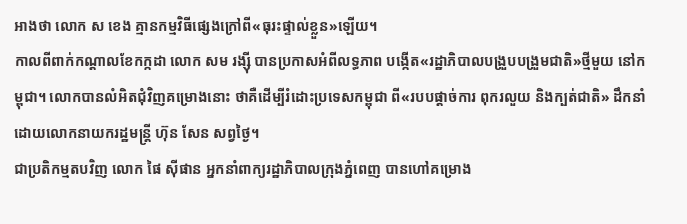អាងថា លោក ស ខេង គ្មានកម្មវិធីផ្សេងក្រៅពី«ធុរះផ្ទាល់ខ្លួន»ឡើយ។
កាលពីពាក់កណ្ដាលខែកក្កដា លោក សម រង្ស៊ី បានប្រកាសអំពីលទ្ធភាព បង្កើត«រដ្ឋាភិបាលបង្រួបបង្រួមជាតិ»ថ្មីមួយ នៅកម្ពុជា។ លោកបានលំអិតជុំវិញគម្រោងនោះ ថាគឺដើម្បីរំដោះប្រទេសកម្ពុជា ពី«របបផ្តាច់ការ ពុករលួយ និងក្បត់ជាតិ» ដឹកនាំដោយលោកនាយករដ្ឋមន្ត្រី ហ៊ុន សែន សព្វថ្ងៃ។
ជាប្រតិកម្មតបវិញ លោក ផៃ ស៊ីផាន អ្នកនាំពាក្យរដ្ឋាភិបាលក្រុងភ្នំពេញ បានហៅគម្រោង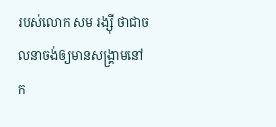របស់លោក សម រង្ស៊ី ថាជាចលនាចង់ឲ្យមានសង្គ្រាមនៅក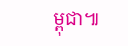ម្ពុជា៕